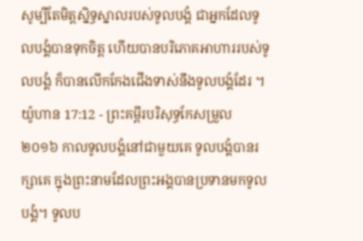សូម្បីតែមិត្តស្និទ្ធស្នាលរបស់ទូលបង្គំ ជាអ្នកដែលទូលបង្គំបានទុកចិត្ត ហើយបានបរិភោគអាហាររបស់ទូលបង្គំ ក៏បានលើកកែងជើងទាស់នឹងទូលបង្គំដែរ ។
យ៉ូហាន 17:12 - ព្រះគម្ពីរបរិសុទ្ធកែសម្រួល ២០១៦ កាលទូលបង្គំនៅជាមួយគេ ទូលបង្គំបានរក្សាគេ ក្នុងព្រះនាមដែលព្រះអង្គបានប្រទានមកទូលបង្គំ។ ទូលប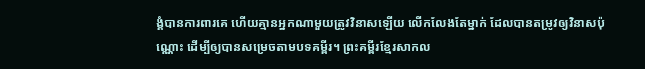ង្គំបានការពារគេ ហើយគ្មានអ្នកណាមួយត្រូវវិនាសឡើយ លើកលែងតែម្នាក់ ដែលបានតម្រូវឲ្យវិនាសប៉ុណ្ណោះ ដើម្បីឲ្យបានសម្រេចតាមបទគម្ពីរ។ ព្រះគម្ពីរខ្មែរសាកល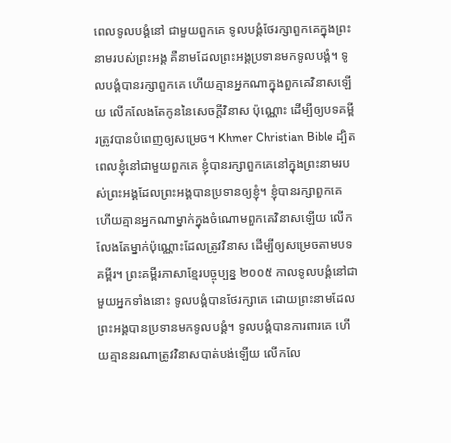ពេលទូលបង្គំនៅ ជាមួយពួកគេ ទូលបង្គំថែរក្សាពួកគេក្នុងព្រះនាមរបស់ព្រះអង្គ គឺនាមដែលព្រះអង្គប្រទានមកទូលបង្គំ។ ទូលបង្គំបានរក្សាពួកគេ ហើយគ្មានអ្នកណាក្នុងពួកគេវិនាសឡើយ លើកលែងតែកូននៃសេចក្ដីវិនាស ប៉ុណ្ណោះ ដើម្បីឲ្យបទគម្ពីរត្រូវបានបំពេញឲ្យសម្រេច។ Khmer Christian Bible ដ្បិតពេលខ្ញុំនៅជាមួយពួកគេ ខ្ញុំបានរក្សាពួកគេនៅក្នុងព្រះនាមរបស់ព្រះអង្គដែលព្រះអង្គបានប្រទានឲ្យខ្ញុំ។ ខ្ញុំបានរក្សាពួកគេ ហើយគ្មានអ្នកណាម្នាក់ក្នុងចំណោមពួកគេវិនាសឡើយ លើកលែងតែម្នាក់ប៉ុណ្ណោះដែលត្រូវវិនាស ដើម្បីឲ្យសម្រេចតាមបទគម្ពីរ។ ព្រះគម្ពីរភាសាខ្មែរបច្ចុប្បន្ន ២០០៥ កាលទូលបង្គំនៅជាមួយអ្នកទាំងនោះ ទូលបង្គំបានថែរក្សាគេ ដោយព្រះនាមដែលព្រះអង្គបានប្រទានមកទូលបង្គំ។ ទូលបង្គំបានការពារគេ ហើយគ្មាននរណាត្រូវវិនាសបាត់បង់ឡើយ លើកលែ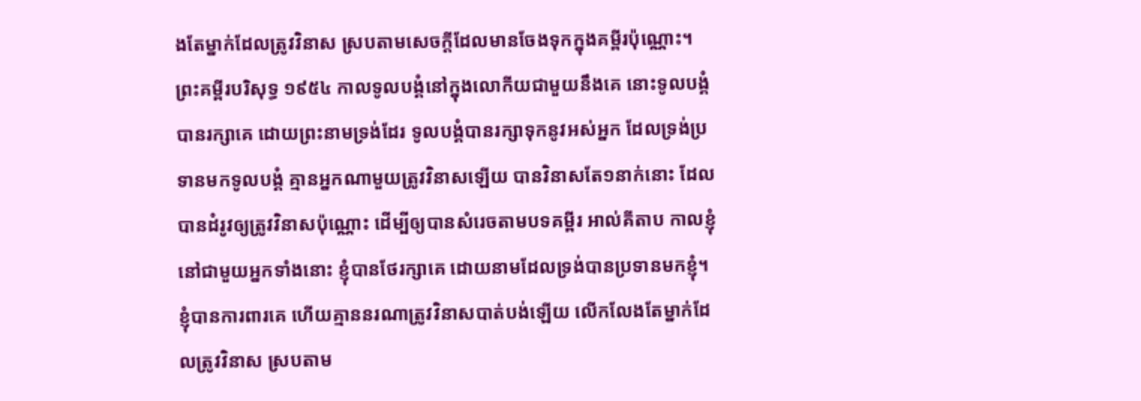ងតែម្នាក់ដែលត្រូវវិនាស ស្របតាមសេចក្ដីដែលមានចែងទុកក្នុងគម្ពីរប៉ុណ្ណោះ។ ព្រះគម្ពីរបរិសុទ្ធ ១៩៥៤ កាលទូលបង្គំនៅក្នុងលោកីយជាមួយនឹងគេ នោះទូលបង្គំបានរក្សាគេ ដោយព្រះនាមទ្រង់ដែរ ទូលបង្គំបានរក្សាទុកនូវអស់អ្នក ដែលទ្រង់ប្រទានមកទូលបង្គំ គ្មានអ្នកណាមួយត្រូវវិនាសឡើយ បានវិនាសតែ១នាក់នោះ ដែលបានដំរូវឲ្យត្រូវវិនាសប៉ុណ្ណោះ ដើម្បីឲ្យបានសំរេចតាមបទគម្ពីរ អាល់គីតាប កាលខ្ញុំនៅជាមួយអ្នកទាំងនោះ ខ្ញុំបានថែរក្សាគេ ដោយនាមដែលទ្រង់បានប្រទានមកខ្ញុំ។ ខ្ញុំបានការពារគេ ហើយគ្មាននរណាត្រូវវិនាសបាត់បង់ឡើយ លើកលែងតែម្នាក់ដែលត្រូវវិនាស ស្របតាម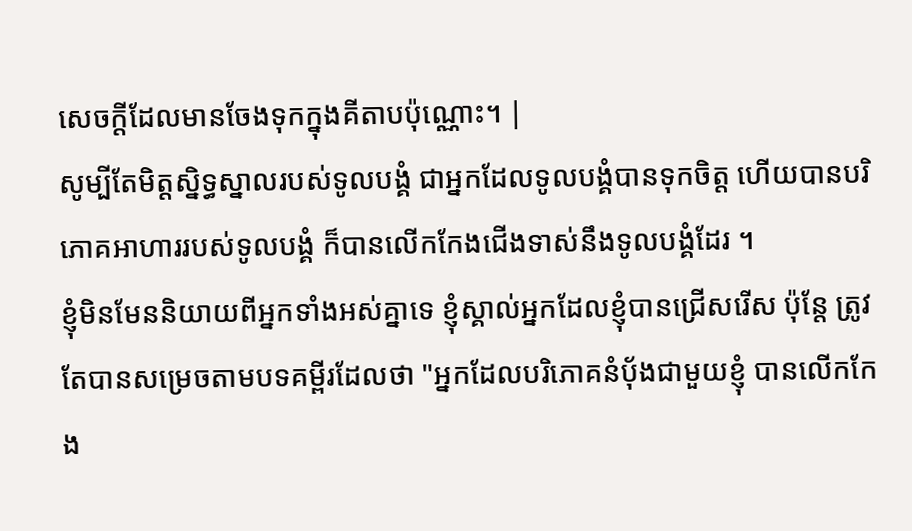សេចក្ដីដែលមានចែងទុកក្នុងគីតាបប៉ុណ្ណោះ។ |
សូម្បីតែមិត្តស្និទ្ធស្នាលរបស់ទូលបង្គំ ជាអ្នកដែលទូលបង្គំបានទុកចិត្ត ហើយបានបរិភោគអាហាររបស់ទូលបង្គំ ក៏បានលើកកែងជើងទាស់នឹងទូលបង្គំដែរ ។
ខ្ញុំមិនមែននិយាយពីអ្នកទាំងអស់គ្នាទេ ខ្ញុំស្គាល់អ្នកដែលខ្ញុំបានជ្រើសរើស ប៉ុន្តែ ត្រូវតែបានសម្រេចតាមបទគម្ពីរដែលថា "អ្នកដែលបរិភោគនំបុ័ងជាមួយខ្ញុំ បានលើកកែង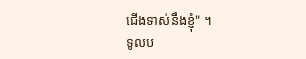ជើងទាស់នឹងខ្ញុំ" ។
ទូលប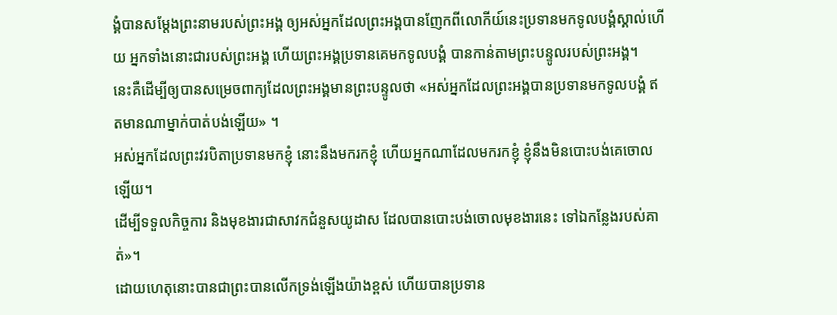ង្គំបានសម្តែងព្រះនាមរបស់ព្រះអង្គ ឲ្យអស់អ្នកដែលព្រះអង្គបានញែកពីលោកីយ៍នេះប្រទានមកទូលបង្គំស្គាល់ហើយ អ្នកទាំងនោះជារបស់ព្រះអង្គ ហើយព្រះអង្គប្រទានគេមកទូលបង្គំ បានកាន់តាមព្រះបន្ទូលរបស់ព្រះអង្គ។
នេះគឺដើម្បីឲ្យបានសម្រេចពាក្យដែលព្រះអង្គមានព្រះបន្ទូលថា «អស់អ្នកដែលព្រះអង្គបានប្រទានមកទូលបង្គំ ឥតមានណាម្នាក់បាត់បង់ឡើយ» ។
អស់អ្នកដែលព្រះវរបិតាប្រទានមកខ្ញុំ នោះនឹងមករកខ្ញុំ ហើយអ្នកណាដែលមករកខ្ញុំ ខ្ញុំនឹងមិនបោះបង់គេចោលឡើយ។
ដើម្បីទទួលកិច្ចការ និងមុខងារជាសាវកជំនួសយូដាស ដែលបានបោះបង់ចោលមុខងារនេះ ទៅឯកន្លែងរបស់គាត់»។
ដោយហេតុនោះបានជាព្រះបានលើកទ្រង់ឡើងយ៉ាងខ្ពស់ ហើយបានប្រទាន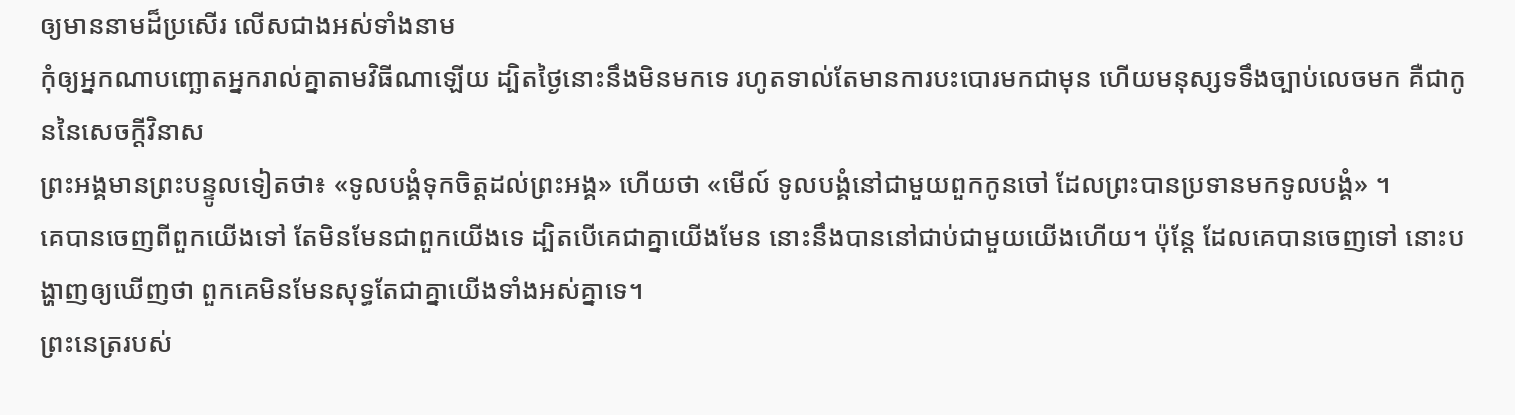ឲ្យមាននាមដ៏ប្រសើរ លើសជាងអស់ទាំងនាម
កុំឲ្យអ្នកណាបញ្ឆោតអ្នករាល់គ្នាតាមវិធីណាឡើយ ដ្បិតថ្ងៃនោះនឹងមិនមកទេ រហូតទាល់តែមានការបះបោរមកជាមុន ហើយមនុស្សទទឹងច្បាប់លេចមក គឺជាកូននៃសេចក្ដីវិនាស
ព្រះអង្គមានព្រះបន្ទូលទៀតថា៖ «ទូលបង្គំទុកចិត្តដល់ព្រះអង្គ» ហើយថា «មើល៍ ទូលបង្គំនៅជាមួយពួកកូនចៅ ដែលព្រះបានប្រទានមកទូលបង្គំ» ។
គេបានចេញពីពួកយើងទៅ តែមិនមែនជាពួកយើងទេ ដ្បិតបើគេជាគ្នាយើងមែន នោះនឹងបាននៅជាប់ជាមួយយើងហើយ។ ប៉ុន្ដែ ដែលគេបានចេញទៅ នោះបង្ហាញឲ្យឃើញថា ពួកគេមិនមែនសុទ្ធតែជាគ្នាយើងទាំងអស់គ្នាទេ។
ព្រះនេត្ររបស់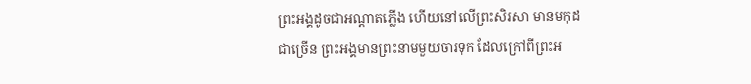ព្រះអង្គដូចជាអណ្ដាតភ្លើង ហើយនៅលើព្រះសិរសា មានមកុដជាច្រើន ព្រះអង្គមានព្រះនាមមួយចារទុក ដែលក្រៅពីព្រះអ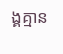ង្គគ្មាន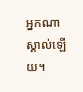អ្នកណាស្គាល់ឡើយ។